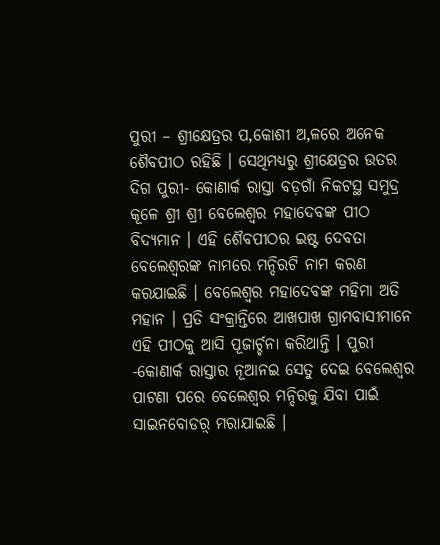ପୁରୀ – ଶ୍ରୀକ୍ଷେତ୍ରର ପ‚କୋଶୀ ଅ‚ଳରେ ଅନେକ ଶୈବପୀଠ ରହିଛି । ସେଥିମଧ୍ୟରୁ ଶ୍ରୀକ୍ଷେତ୍ରର ଉତର ଦିଗ ପୁରୀ- କୋଣାର୍କ ରାସ୍ତା ବଡ଼ଗାଁ ନିକଟସ୍ଥ ସମୁଦ୍ର କୂଳେ ଶ୍ରୀ ଶ୍ରୀ ବେଲେଶ୍ୱର ମହାଦେବଙ୍କ ପୀଠ ବିଦ୍ୟମାନ । ଏହି ଶୈବପୀଠର ଇଷ୍ଟ ଦେବତା ବେଲେଶ୍ୱରଙ୍କ ନାମରେ ମନ୍ଦିରଟି ନାମ କରଣ କରଯାଇଛି । ବେଲେଶ୍ୱର ମହାଦେବଙ୍କ ମହିମା ଅତି ମହାନ । ପ୍ରତି ସଂକ୍ରାନ୍ତିରେ ଆଖପାଖ ଗ୍ରାମବାସୀମାନେ ଏହି ପୀଠକୁ ଆସି ପୂଜାର୍ଚ୍ଚନା କରିଥାନ୍ତି । ପୁରୀ -କୋଣାର୍କ ରାସ୍ତାର ନୂଆନଇ ସେତୁ ଦେଇ ବେଲେଶ୍ୱର ପାଟଣା ପରେ ବେଲେଶ୍ୱର ମନ୍ଦିରକୁ ଯିବା ପାଇଁ ସାଇନବୋଡର଼୍ ମରାଯାଇଛି ।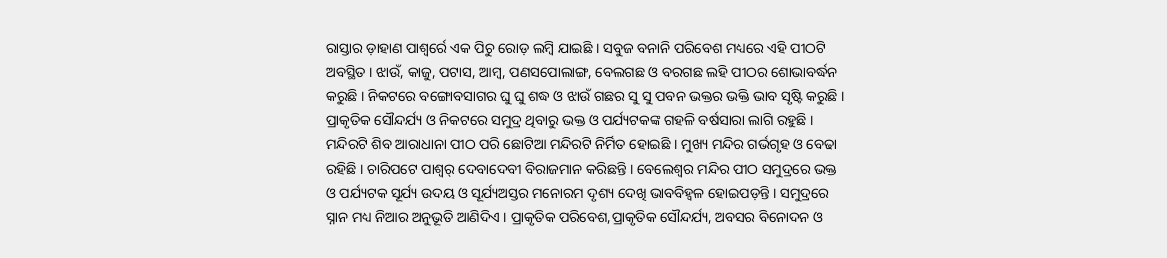ରାସ୍ତାର ଡ଼ାହାଣ ପାଶ୍ୱର୍ରେ ଏକ ପିଚୁ ରୋଡ଼ ଲମ୍ବି ଯାଇଛି । ସବୁଜ ବନାନି ପରିବେଶ ମଧ୍ୟରେ ଏହି ପୀଠଟି ଅବସ୍ଥିତ । ଝାଉଁ, କାଜୁ, ପଟାସ, ଆମ୍ବ, ପଣସପୋଲାଙ୍ଗ, ବେଲଗଛ ଓ ବରଗଛ ଲହି ପୀଠର ଶୋଭାବର୍ଦ୍ଧନ କରୁଛି । ନିକଟରେ ବଙ୍ଗୋବସାଗର ଘୁ ଘୁ ଶଦ୍ଧ ଓ ଝାଉଁ ଗଛର ସୁ ସୁ ପବନ ଭକ୍ତର ଭକ୍ତି ଭାବ ସୃଷ୍ଟି କରୁଛି । ପ୍ରାକୃତିକ ସୌନ୍ଦର୍ଯ୍ୟ ଓ ନିକଟରେ ସମୁଦ୍ର ଥିବାରୁ ଭକ୍ତ ଓ ପର୍ଯ୍ୟଟକଙ୍କ ଗହଳି ବର୍ଷସାରା ଲାଗି ରହୁଛି । ମନ୍ଦିରଟି ଶିବ ଆରାଧାନା ପୀଠ ପରି ଛୋଟିଆ ମନ୍ଦିରଟି ନିର୍ମିତ ହୋଇଛି । ମୁଖ୍ୟ ମନ୍ଦିର ଗର୍ଭଗୃହ ଓ ବେଢା ରହିଛି । ଚାରିପଟେ ପାଶ୍ୱର୍ ଦେବାଦେବୀ ବିରାଜମାନ କରିଛନ୍ତି । ବେଲେଶ୍ୱର ମନ୍ଦିର ପୀଠ ସମୁଦ୍ରରେ ଭକ୍ତ ଓ ପର୍ଯ୍ୟଟକ ସୂର୍ଯ୍ୟ ଉଦୟ ଓ ସୂର୍ଯ୍ୟଅସ୍ତର ମନୋରମ ଦୃଶ୍ୟ ଦେଖି ଭାବବିହ୍ୱଳ ହୋଇପଡ଼ନ୍ତି । ସମୁଦ୍ରରେ ସ୍ନାନ ମଧ୍ୟ ନିଆର ଅନୁଭୂତି ଆଣିଦିଏ । ପ୍ରାକୃତିକ ପରିବେଶ,ପ୍ରାକୃତିକ ସୌନ୍ଦର୍ଯ୍ୟ, ଅବସର ବିନୋଦନ ଓ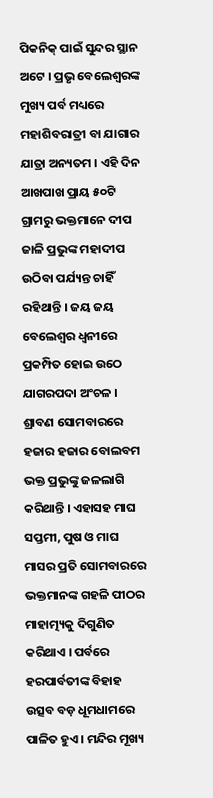ପିକନିକ୍ ପାଇଁ ସୁନ୍ଦର ସ୍ଥାନ ଅଟେ । ପ୍ରଭୃ ବେଲେଶ୍ୱରଙ୍କ ମୁଖ୍ୟ ପର୍ବ ମଧ୍ୟରେ ମହାଶିବରାତ୍ରୀ ବା ଯାଗାର ଯାତ୍ରା ଅନ୍ୟତମ । ଏହି ଦିନ ଆଖପାଖ ପ୍ରାୟ ୫୦ଟି ଗ୍ରାମରୁ ଭକ୍ତମାନେ ଦୀପ ଜାଳି ପ୍ରଭୁଙ୍କ ମହାଦୀପ ଉଠିବା ପର୍ଯ୍ୟନ୍ତ ଚାହିଁ ରହିଥାନ୍ତି । ଜୟ ଜୟ ବେଲେଶ୍ୱର ଧ୍ୱନୀରେ ପ୍ରକମ୍ପିତ ହୋଇ ଉଠେ ଯାଗରପଦା ଅଂଚଳ । ଶ୍ରାବଣ ସୋମବାରରେ ହଜାର ହଜାର ବୋଲବମ ଭକ୍ତ ପ୍ରଭୁଙ୍କୁ ଜଳଲାଗି କରିଥାନ୍ତି । ଏହାସହ ମାଘ ସପ୍ତମୀ, ପୁଷ ଓ ମାଘ ମାସର ପ୍ରତି ସୋମବାରରେ ଭକ୍ତମାନଙ୍କ ଗହଳି ପୀଠର ମାହାତ୍ମ୍ୟକୁ ଦିଗୁଣିତ କରିଥାଏ । ପର୍ବରେ ହରପାର୍ବତୀଙ୍କ ବିହାହ ଉତ୍ସବ ବଡ଼ ଧୂମଧାମରେ ପାଳିତ ହୁଏ । ମନ୍ଦିର ମୂଖ୍ୟ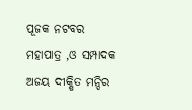ପୂଜକ ନଟବର ମହାପାତ୍ର ,ଓ ସମ୍ପାଦକ ଅଜୟ ଦୀକ୍ଷିତ ମନ୍ଦିର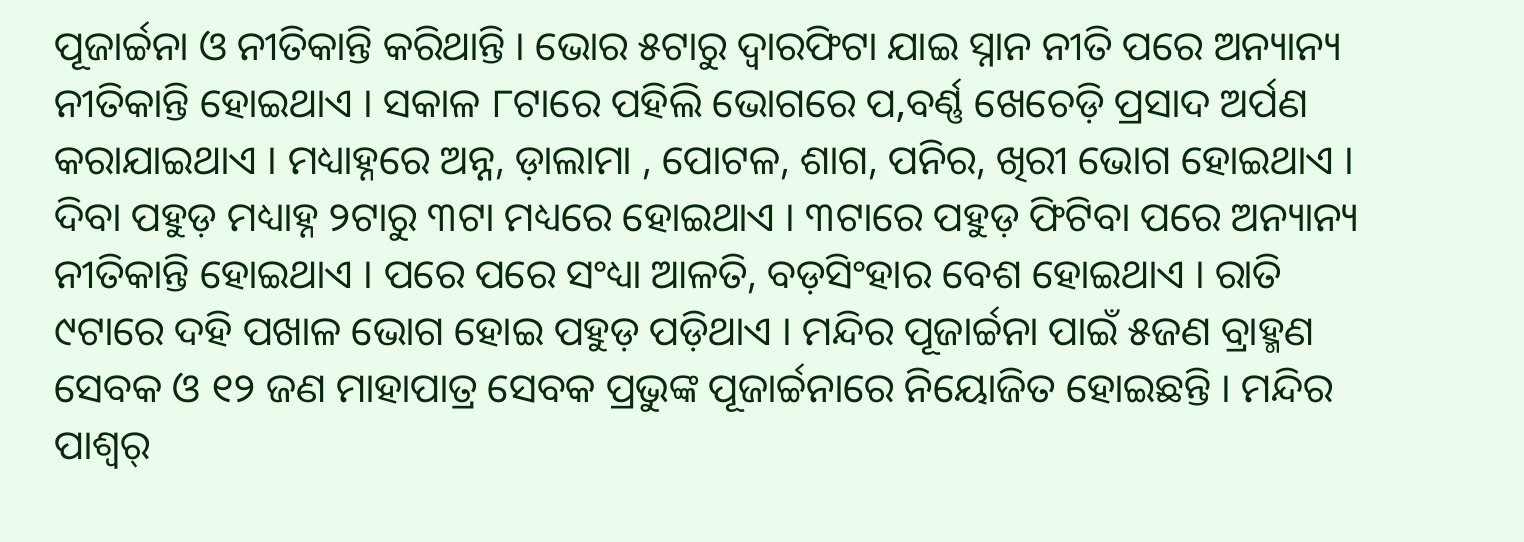ପୂଜାର୍ଚ୍ଚନା ଓ ନୀତିକାନ୍ତି କରିଥାନ୍ତି । ଭୋର ୫ଟାରୁ ଦ୍ୱାରଫିଟା ଯାଇ ସ୍ନାନ ନୀତି ପରେ ଅନ୍ୟାନ୍ୟ ନୀତିକାନ୍ତି ହୋଇଥାଏ । ସକାଳ ୮ଟାରେ ପହିଲି ଭୋଗରେ ପ‚ବର୍ଣ୍ଣ ଖେଚେଡ଼ି ପ୍ରସାଦ ଅର୍ପଣ କରାଯାଇଥାଏ । ମଧ୍ୟାହ୍ନରେ ଅନ୍ନ, ଡ଼ାଲାମା , ପୋଟଳ, ଶାଗ, ପନିର, ଖିରୀ ଭୋଗ ହୋଇଥାଏ । ଦିବା ପହୁଡ଼ ମଧ୍ୟାହ୍ନ ୨ଟାରୁ ୩ଟା ମଧ୍ୟରେ ହୋଇଥାଏ । ୩ଟାରେ ପହୁଡ଼ ଫିଟିବା ପରେ ଅନ୍ୟାନ୍ୟ ନୀତିକାନ୍ତି ହୋଇଥାଏ । ପରେ ପରେ ସଂଧ୍ୟା ଆଳତି, ବଡ଼ସିଂହାର ବେଶ ହୋଇଥାଏ । ରାତି ୯ଟାରେ ଦହି ପଖାଳ ଭୋଗ ହୋଇ ପହୁଡ଼ ପଡ଼ିଥାଏ । ମନ୍ଦିର ପୂଜାର୍ଚ୍ଚନା ପାଇଁ ୫ଜଣ ବ୍ରାହ୍ମଣ ସେବକ ଓ ୧୨ ଜଣ ମାହାପାତ୍ର ସେବକ ପ୍ରଭୁଙ୍କ ପୂଜାର୍ଚ୍ଚନାରେ ନିୟୋଜିତ ହୋଇଛନ୍ତି । ମନ୍ଦିର ପାଶ୍ୱର୍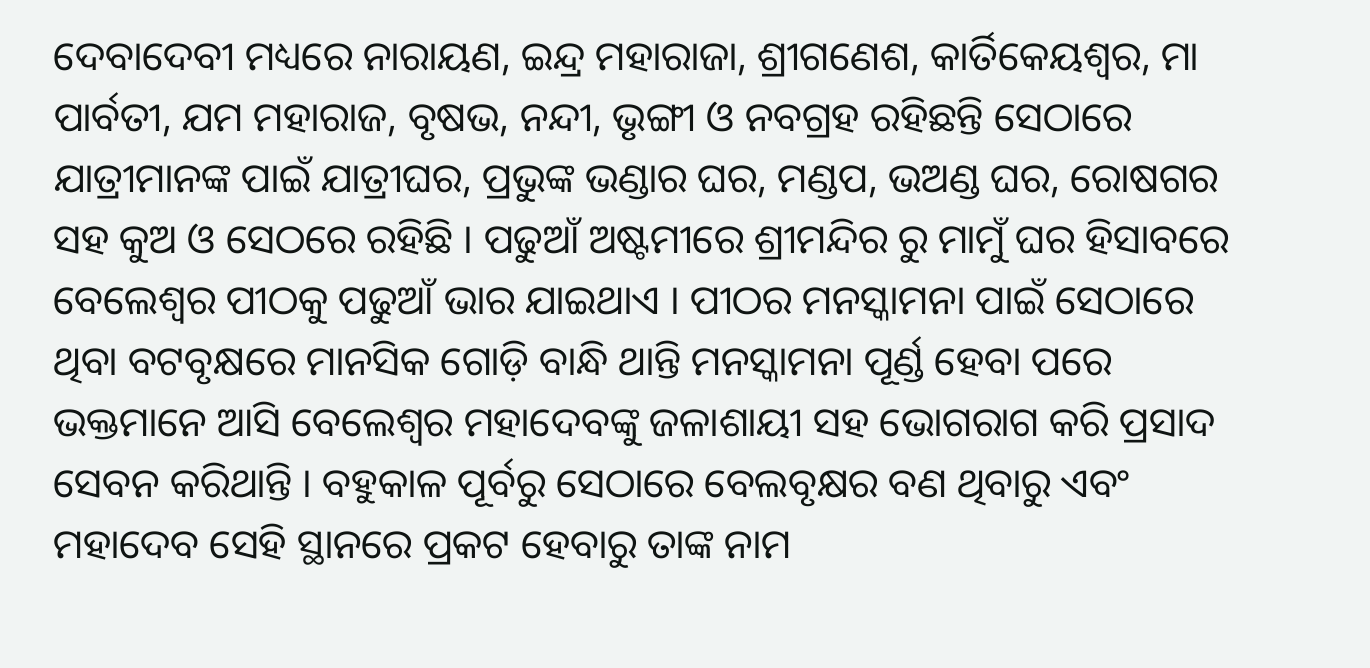ଦେବାଦେବୀ ମଧ୍ୟରେ ନାରାୟଣ, ଇନ୍ଦ୍ର ମହାରାଜା, ଶ୍ରୀଗଣେଶ, କାର୍ତିକେୟଶ୍ୱର, ମା ପାର୍ବତୀ, ଯମ ମହାରାଜ, ବୃଷଭ, ନନ୍ଦୀ, ଭୃଙ୍ଗୀ ଓ ନବଗ୍ରହ ରହିଛନ୍ତି ସେଠାରେ ଯାତ୍ରୀମାନଙ୍କ ପାଇଁ ଯାତ୍ରୀଘର, ପ୍ରଭୁଙ୍କ ଭଣ୍ଡାର ଘର, ମଣ୍ଡପ, ଭଅଣ୍ଡ ଘର, ରୋଷଗର ସହ କୁଅ ଓ ସେଠରେ ରହିଛି । ପଢୁଆଁ ଅଷ୍ଟମୀରେ ଶ୍ରୀମନ୍ଦିର ରୁ ମାମୁଁ ଘର ହିସାବରେ ବେଲେଶ୍ୱର ପୀଠକୁ ପଢୁଆଁ ଭାର ଯାଇଥାଏ । ପୀଠର ମନସ୍କାମନା ପାଇଁ ସେଠାରେ ଥିବା ବଟବୃକ୍ଷରେ ମାନସିକ ଗୋଡ଼ି ବାନ୍ଧି ଥାନ୍ତି ମନସ୍କାମନା ପୂର୍ଣ୍ଡ ହେବା ପରେ ଭକ୍ତମାନେ ଆସି ବେଲେଶ୍ୱର ମହାଦେବଙ୍କୁ ଜଳାଶାୟୀ ସହ ଭୋଗରାଗ କରି ପ୍ରସାଦ ସେବନ କରିଥାନ୍ତି । ବହୁକାଳ ପୂର୍ବରୁ ସେଠାରେ ବେଲବୃକ୍ଷର ବଣ ଥିବାରୁ ଏବଂ ମହାଦେବ ସେହି ସ୍ଥାନରେ ପ୍ରକଟ ହେବାରୁ ତାଙ୍କ ନାମ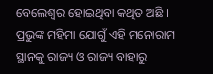ବେଲେଶ୍ୱର ହୋଇଥିବା କଥିତ ଅଛି । ପ୍ରଭୁଙ୍କ ମହିମା ଯୋଗୁଁ ଏହି ମନୋରାମ ସ୍ଥାନକୁ ରାଜ୍ୟ ଓ ରାଜ୍ୟ ବାହାରୁ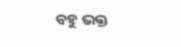ବହୁ ଭକ୍ତ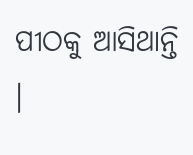ପୀଠକୁ ଆସିଥାନ୍ତି ।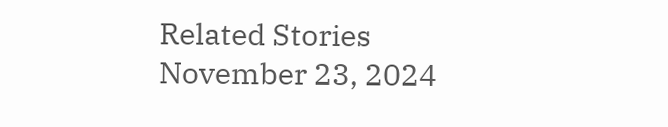Related Stories
November 23, 2024